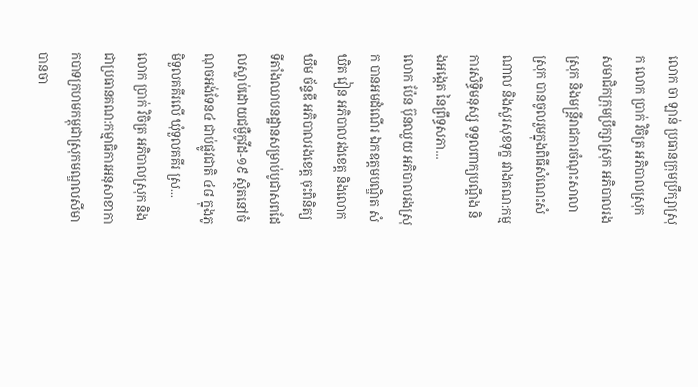លោក ចា ឡាន់ ប្រធានក្រុមប្រឹក្សាស្រុក លោក ប្រាក់ វិចិត្រ អភិបាលស្រុក សមាជិកក្រុមប្រឹក្សាស្រុក អភិបាលរងស្រុក និងមន្រ្តីរាជការចំណុះសាលាស្រុក បានចូលរួមក្នុងពិធីសំណេះសំណាល និងសួរសុខទុក្ខ រវាងគណ:កម្មការសិទ្ធិមនុស្ស ទទួលពាក្យបណ្ដឹង និងអង្កេត នៃព្រឹទ្ធសភា...
លោក ប៉ែន ប៊ុនឈួយ អភិបាលរងស្រុក បានអមដំណើរ ឯកឧត្ដមបណ្ឌិត សំឃិត វៀន អភិបាលរងខេត្ត និងលោក ឃឹម ច័ន្ទឌី អភិបាលរងខេត្ត ចុះពិនិត្យទីតាំងឈាបនដ្ឋានសម្រាប់បូជាសពដែលស្លាប់ដោយជម្ងឺកូវីដ-១៩ ស្ថិតនៅចំណុចអង់ទែន៤ ជាប់ផ្លូវជាតិ ៤៨ ក្នុងភូមិទួលគគីរលើ ឃុំទួលគគីរ ស្រ...
លោក ប្រាក់ វិចិត្រ អភិបាលស្រុក និងជាប្រធានគណ:កម្មាធិការអនុសាខាកាកបាទក្រហមកម្ពុជាស្រុកមណ្ឌលសីមា បានចា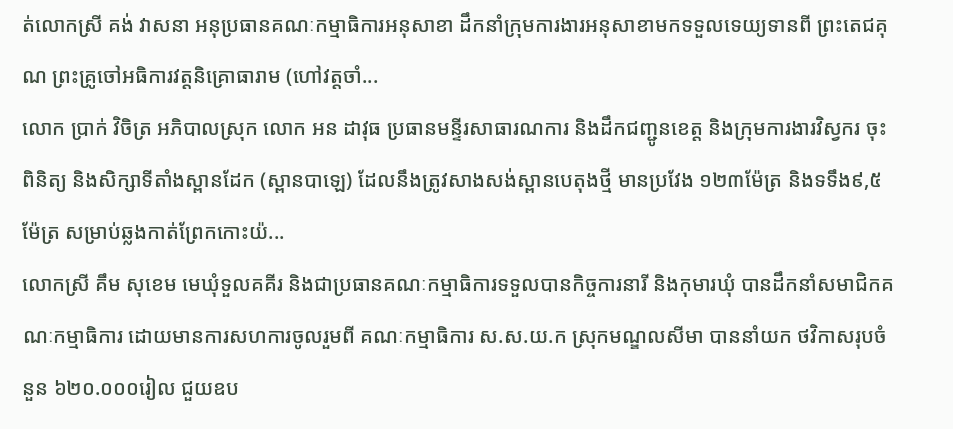ត់លោកស្រី គង់ វាសនា អនុប្រធានគណៈកម្មាធិការអនុសាខា ដឹកនាំក្រុមការងារអនុសាខាមកទទួលទេយ្យទានពី ព្រះតេជគុណ ព្រះគ្រូចៅអធិការវត្តនិគ្រោធារាម (ហៅវត្តចាំ...
លោក ប្រាក់ វិចិត្រ អភិបាលស្រុក លោក អន ដាវុធ ប្រធានមន្ទីរសាធារណការ និងដឹកជញ្ជូនខេត្ត និងក្រុមការងារវិស្វករ ចុះពិនិត្យ និងសិក្សាទីតាំងស្ពានដែក (ស្ពានបាឡេ) ដែលនឹងត្រូវសាងសង់ស្ពានបេតុងថ្មី មានប្រវែង ១២៣ម៉ែត្រ និងទទឹង៩,៥ម៉ែត្រ សម្រាប់ឆ្លងកាត់ព្រែកកោះយ៉...
លោកស្រី គឹម សុខេម មេឃុំទួលគគីរ និងជាប្រធានគណៈកម្មាធិការទទួលបានកិច្ចការនារី និងកុមារឃុំ បានដឹកនាំសមាជិកគណៈកម្មាធិការ ដោយមានការសហការចូលរួមពី គណៈកម្មាធិការ ស.ស.យ.ក ស្រុកមណ្ឌលសីមា បាននាំយក ថវិកាសរុបចំនួន ៦២០.០០០រៀល ជួយឧប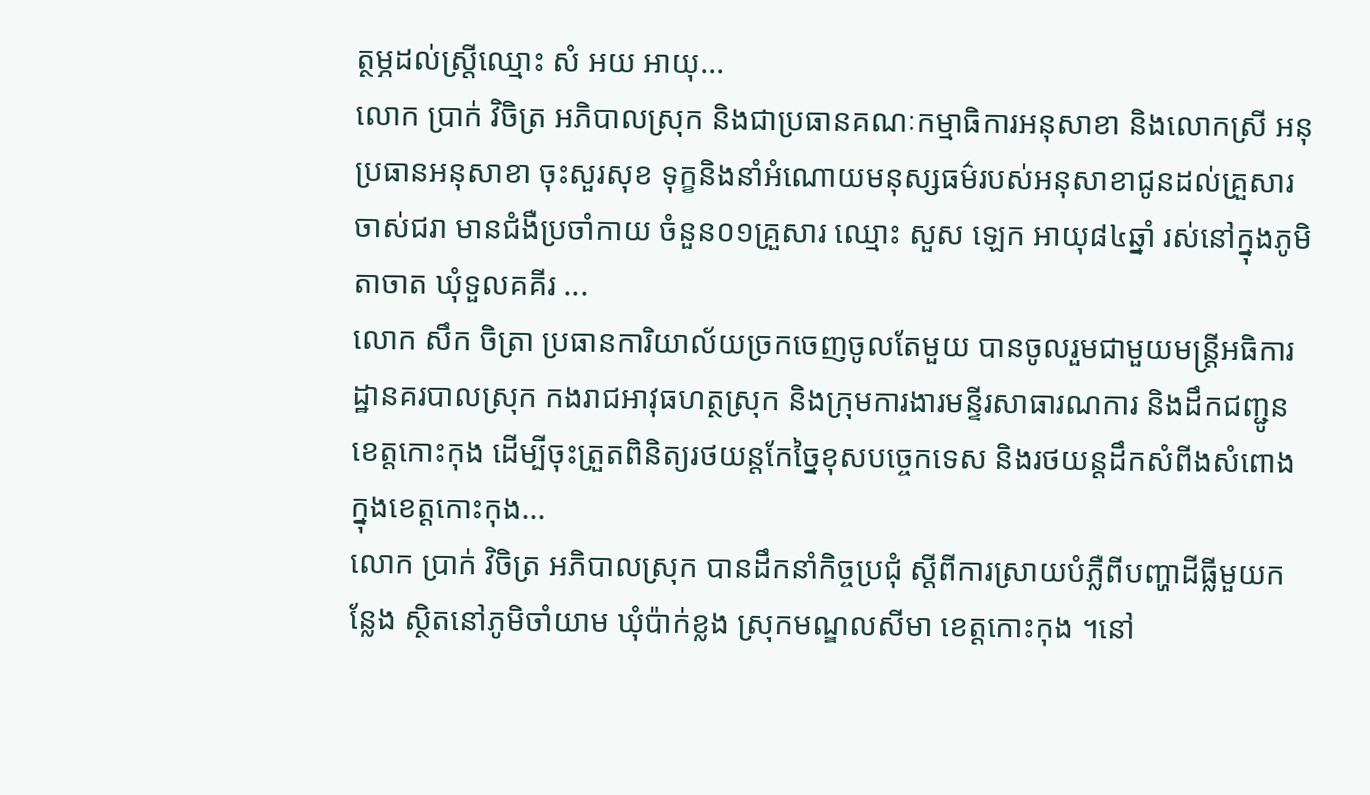ត្ថម្ភដល់ស្រ្តីឈ្មោះ សំ អយ អាយុ...
លោក ប្រាក់ វិចិត្រ អភិបាលស្រុក និងជាប្រធានគណៈកម្មាធិការអនុសាខា និងលោកស្រី អនុប្រធានអនុសាខា ចុះសួរសុខ ទុក្ខនិងនាំអំណោយមនុស្សធម៌របស់អនុសាខាជូនដល់គ្រួសារចាស់ជរា មានជំងឺប្រចាំកាយ ចំនួន០១គ្រួសារ ឈ្មោះ សួស ឡេក អាយុ៨៤ឆ្នាំ រស់នៅក្នុងភូមិតាចាត ឃុំទួលគគីរ ...
លោក សឹក ចិត្រា ប្រធានការិយាល័យច្រកចេញចូលតែមួយ បានចូលរួមជាមួយមន្រ្តីអធិការដ្ឋានគរបាលស្រុក កងរាជអាវុធហត្ថស្រុក និងក្រុមការងារមន្ទីរសាធារណការ និងដឹកជញ្ជូនខេត្តកោះកុង ដើម្បីចុះត្រួតពិនិត្យរថយន្តកែច្នៃខុសបច្ចេកទេស និងរថយន្តដឹកសំពីងសំពោងក្នុងខេត្តកោះកុង...
លោក ប្រាក់ វិចិត្រ អភិបាលស្រុក បានដឹកនាំកិច្ចប្រជុំ ស្ដីពីការស្រាយបំភ្លឺពីបញ្ហាដីធ្លីមួយកន្លែង ស្ថិតនៅភូមិចាំយាម ឃុំប៉ាក់ខ្លង ស្រុកមណ្ឌលសីមា ខេត្តកោះកុង ។នៅ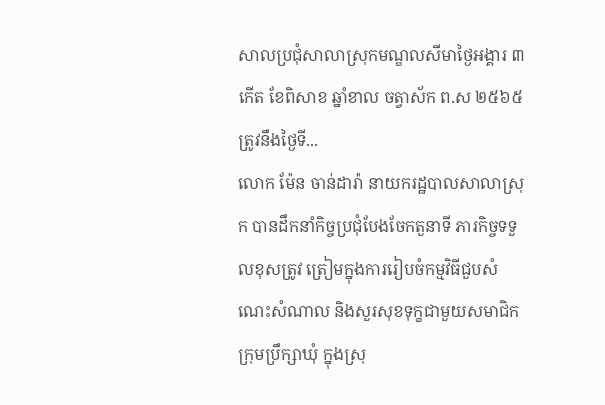សាលប្រជុំសាលាស្រុកមណ្ឌលសីមាថ្ងៃអង្គារ ៣កើត ខែពិសាខ ឆ្នាំខាល ចត្វាស័ក ព.ស ២៥៦៥ត្រូវនឹងថ្ងៃទី...
លោក ម៉ែន ចាន់ដារ៉ា នាយករដ្ឋបាលសាលាស្រុក បានដឹកនាំកិច្ចប្រជុំបែងចែកតួនាទី ភារកិច្ចទទួលខុសត្រូវ ត្រៀមក្នុងការរៀបចំកម្មវិធីជួបសំណេះសំណាល និងសួរសុខទុក្ខជាមួយសមាជិកក្រុមប្រឹក្សាឃុំ ក្នុងស្រុ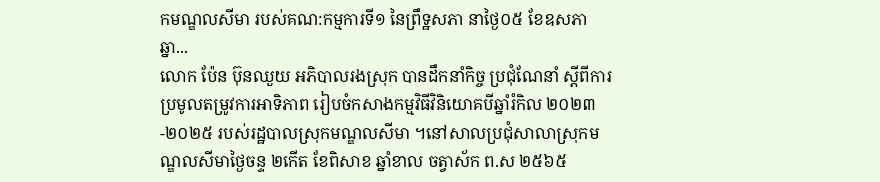កមណ្ឌលសីមា របស់គណ:កម្មការទី១ នៃព្រឹទ្ឋសភា នាថ្ងៃ០៥ ខែឧសភា ឆ្នា...
លោក ប៉ែន ប៊ុនឈួយ អភិបាលរងស្រុក បានដឹកនាំកិច្ច ប្រជុំណែនាំ ស្ដីពីការប្រមូលតម្រូវការអាទិភាព រៀបចំកសាងកម្មវិធីវិនិយោគបីឆ្នាំរំកិល ២០២៣-២០២៥ របស់រដ្ឋបាលស្រុកមណ្ឌលសីមា ។នៅសាលប្រជុំសាលាស្រុកមណ្ឌលសីមាថ្ងៃចន្ទ ២កើត ខែពិសាខ ឆ្នាំខាល ចត្វាស័ក ព.ស ២៥៦៥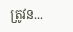ត្រូវន...